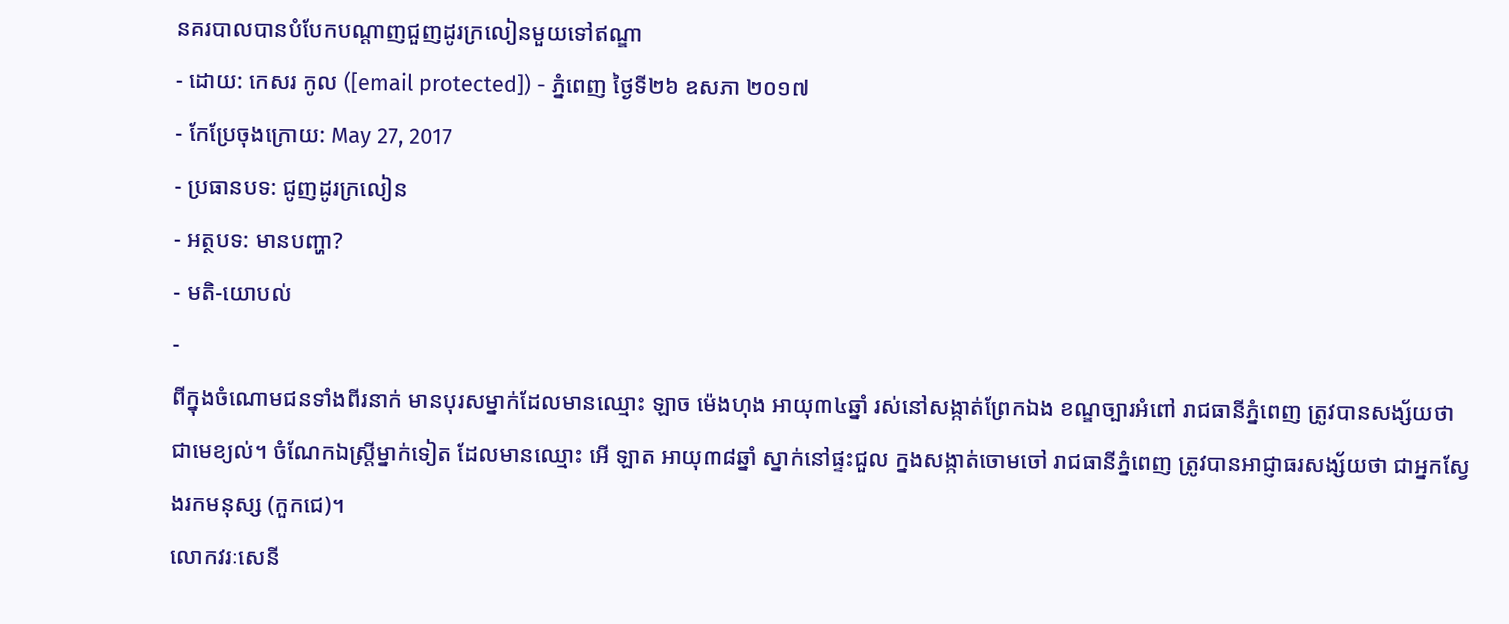នគរបាលបានបំបែកបណ្ដាញជួញដូរក្រលៀនមួយទៅឥណ្ឌា
- ដោយ: កេសរ កូល ([email protected]) - ភ្នំពេញ ថ្ងៃទី២៦ ឧសភា ២០១៧
- កែប្រែចុងក្រោយ: May 27, 2017
- ប្រធានបទ: ជូញដូរក្រលៀន
- អត្ថបទ: មានបញ្ហា?
- មតិ-យោបល់
-
ពីក្នុងចំណោមជនទាំងពីរនាក់ មានបុរសម្នាក់ដែលមានឈ្មោះ ឡាច ម៉េងហុង អាយុ៣៤ឆ្នាំ រស់នៅសង្កាត់ព្រែកឯង ខណ្ឌច្បារអំពៅ រាជធានីភ្នំពេញ ត្រូវបានសង្ស័យថា ជាមេខ្យល់។ ចំណែកឯស្ត្រីម្នាក់ទៀត ដែលមានឈ្មោះ អើ ឡាត អាយុ៣៨ឆ្នាំ ស្នាក់នៅផ្ទះជួល ក្នងសង្កាត់ចោមចៅ រាជធានីភ្នំពេញ ត្រូវបានអាជ្ញាធរសង្ស័យថា ជាអ្នកស្វែងរកមនុស្ស (កួកជេ)។
លោកវរៈសេនី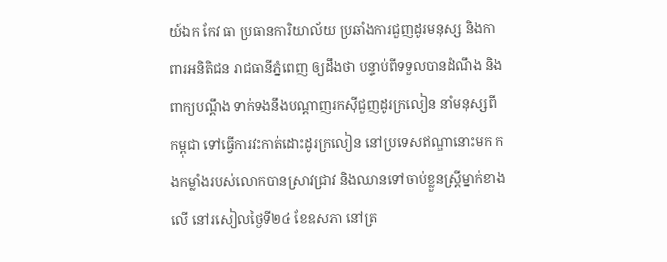យ៍ឯក កែវ ធា ប្រធានការិយាល័យ ប្រឆាំងការជួញដូរមនុស្ស និងកាពារអនិតិជន រាជធានីភ្នំពេញ ឲ្យដឹងថា បន្ទាប់ពីទទួលបានដំណឹង និងពាក្យបណ្ដឹង ទាក់ទងនឹងបណ្ដាញរកស៊ីជួញដូរក្រលៀន នាំមនុស្សពីកម្ពុជា ទៅធ្វើការវះកាត់ដោះដូរក្រលៀន នៅប្រទេសឥណ្ឌានោះមក កងកម្លាំងរបស់លោកបានស្រាវជ្រាវ និងឈានទៅចាប់ខ្លួនស្ត្រីម្នាក់ខាងលើ នៅរសៀលថ្ងៃទី២៤ ខែឧសភា នៅត្រ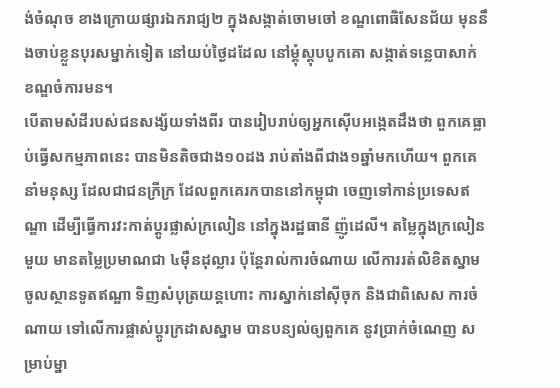ង់ចំណុច ខាងក្រោយផ្សារឯករាជ្យ២ ក្នុងសង្កាត់ចោមចៅ ខណ្ឌពោធិសែនជ័យ មុននឹងចាប់ខ្លួនបុរសម្នាក់ទៀត នៅយប់ថ្ងៃដដែល នៅម្តុំស្តុបបូកគោ សង្កាត់ទន្លេបាសាក់ ខណ្ឌចំការមន។
បើតាមសំដីរបស់ជនសង្ស័យទាំងពីរ បានរៀបរាប់ឲ្យអ្នកស៊ើបអង្កេតដឹងថា ពួកគេធ្លាប់ធ្វើសកម្មភាពនេះ បានមិនតិចជាង១០ដង រាប់តាំងពីជាង១ឆ្នាំមកហើយ។ ពួកគេនាំមនុស្ស ដែលជាជនក្រីក្រ ដែលពួកគេរកបាននៅកម្ពុជា ចេញទៅកាន់ប្រទេសឥណ្ឌា ដើម្បីធ្វើការវះកាត់ប្ដូរផ្លាស់ក្រលៀន នៅក្នុងរដ្ឋធានី ញ៉ូដេលី។ តម្លៃក្នុងក្រលៀនមួយ មានតម្លៃប្រមាណជា ៤ម៉ឺនដុល្លារ ប៉ុន្តែរាល់ការចំណាយ លើការរត់លិខិតស្នាម ចូលស្ថានទូតឥណ្ឌា ទិញសំបុត្រយន្ដហោះ ការស្នាក់នៅស៊ីចុក និងជាពិសេស ការចំណាយ ទៅលើការផ្លាស់ប្ដូរក្រដាសស្នាម បានបន្យល់ឲ្យពួកគេ នូវប្រាក់ចំណេញ សម្រាប់ម្នា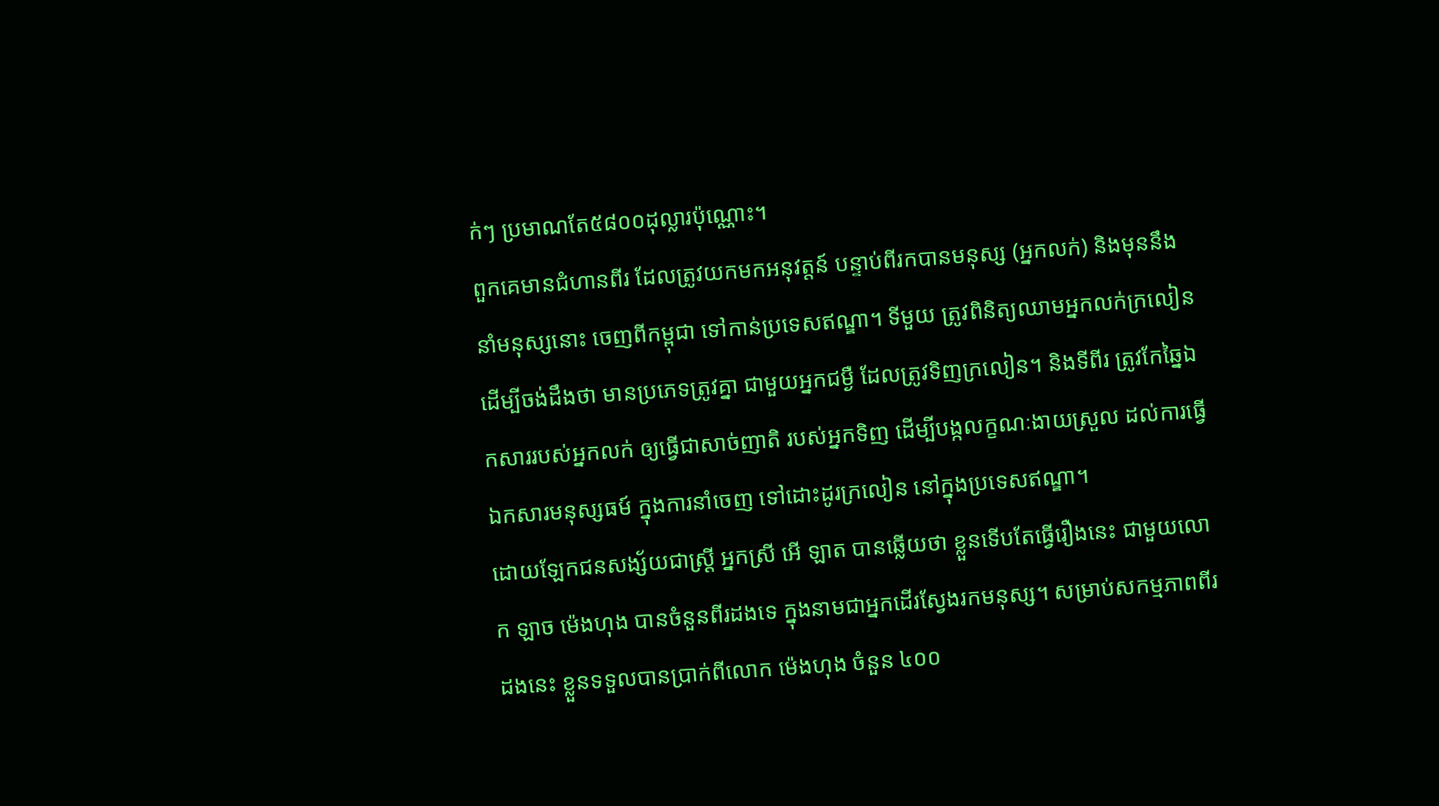ក់ៗ ប្រមាណតែ៥៨០០ដុល្លារប៉ុណ្ណោះ។
ពួកគេមានជំហានពីរ ដែលត្រូវយកមកអនុវត្តន៍ បន្ទាប់ពីរកបានមនុស្ស (អ្នកលក់) និងមុននឹងនាំមនុស្សនោះ ចេញពីកម្ពុជា ទៅកាន់ប្រទេសឥណ្ឌា។ ទីមួយ ត្រូវពិនិត្យឈាមអ្នកលក់ក្រលៀន ដើម្បីចង់ដឹងថា មានប្រភេទត្រូវគ្នា ជាមួយអ្នកជម្ងឺ ដែលត្រូវទិញក្រលៀន។ និងទីពីរ ត្រូវកែឆ្នៃឯកសាររបស់អ្នកលក់ ឲ្យធ្វើជាសាច់ញាតិ របស់អ្នកទិញ ដើម្បីបង្កលក្ខណៈងាយស្រួល ដល់ការធ្វើឯកសារមនុស្សធម៍ ក្នុងការនាំចេញ ទៅដោះដូរក្រលៀន នៅក្នុងប្រទេសឥណ្ឌា។
ដោយឡែកជនសង្ស័យជាស្ត្រី អ្នកស្រី អើ ឡាត បានឆ្លើយថា ខ្លួនទើបតែធ្វើរឿងនេះ ជាមួយលោក ឡាច ម៉េងហុង បានចំនួនពីរដងទេ ក្នុងនាមជាអ្នកដើរស្វែងរកមនុស្ស។ សម្រាប់សកម្មភាពពីរដងនេះ ខ្លួនទទួលបានប្រាក់ពីលោក ម៉េងហុង ចំនួន ៤០០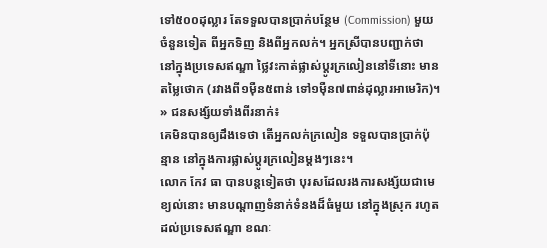ទៅ៥០០ដុល្លារ តែទទួលបានប្រាក់បន្ថែម (Commission) មួយចំនួនទៀត ពីអ្នកទិញ និងពីអ្នកលក់។ អ្នកស្រីបានបញ្ជាក់ថា នៅក្នុងប្រទេសឥណ្ឌា ថ្លៃវះកាត់ផ្លាស់ប្ដូរក្រលៀននៅទីនោះ មានតម្លៃថោក (រវាងពី១ម៉ឺន៥ពាន់ ទៅ១ម៉ឺន៧ពាន់ដុល្លារអាមេរិក)។
» ជនសង្ស័យទាំងពីរនាក់៖
គេមិនបានឲ្យដឹងទេថា តើអ្នកលក់ក្រលៀន ទទួលបានប្រាក់ប៉ុន្មាន នៅក្នុងការផ្លាស់ប្ដូរក្រលៀនម្ដងៗនេះ។
លោក កែវ ធា បានបន្តទៀតថា បុរសដែលរងការសង្ស័យជាមេខ្យល់នោះ មានបណ្តាញទំនាក់ទំនងដ៏ធំមួយ នៅក្នុងស្រុក រហូតដល់ប្រទេសឥណ្ឌា ខណៈ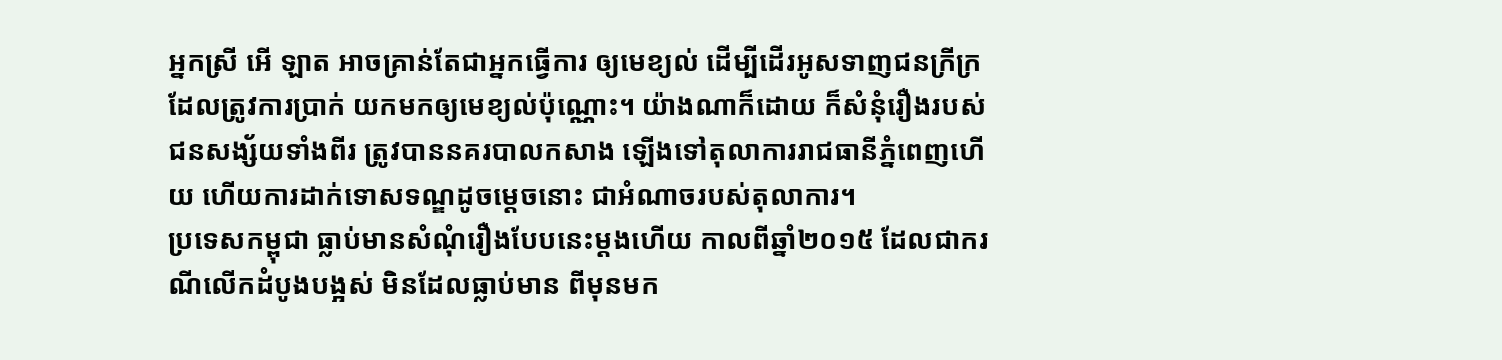អ្នកស្រី អើ ឡាត អាចគ្រាន់តែជាអ្នកធ្វើការ ឲ្យមេខ្យល់ ដើម្បីដើរអូសទាញជនក្រីក្រ ដែលត្រូវការប្រាក់ យកមកឲ្យមេខ្យល់ប៉ុណ្ណោះ។ យ៉ាងណាក៏ដោយ ក៏សំនុំរឿងរបស់ជនសង្ស័យទាំងពីរ ត្រូវបាននគរបាលកសាង ឡើងទៅតុលាការរាជធានីភ្នំពេញហើយ ហើយការដាក់ទោសទណ្ឌដូចម្ដេចនោះ ជាអំណាចរបស់តុលាការ។
ប្រទេសកម្ពុជា ធ្លាប់មានសំណុំរឿងបែបនេះម្ដងហើយ កាលពីឆ្នាំ២០១៥ ដែលជាករណីលើកដំបូងបង្អស់ មិនដែលធ្លាប់មាន ពីមុនមក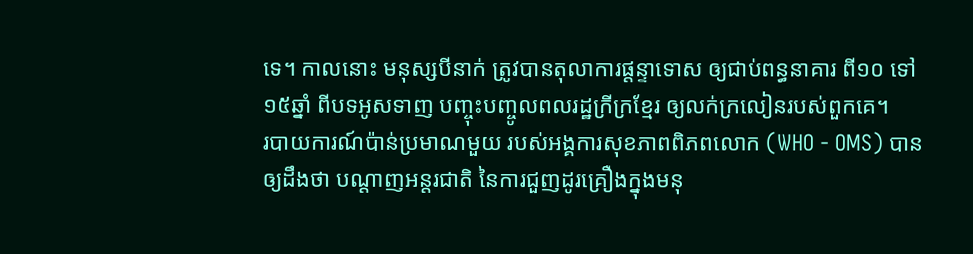ទេ។ កាលនោះ មនុស្សបីនាក់ ត្រូវបានតុលាការផ្ដន្ទាទោស ឲ្យជាប់ពន្ធនាគារ ពី១០ ទៅ១៥ឆ្នាំ ពីបទអូសទាញ បញ្ចុះបញ្ចូលពលរដ្ឋក្រីក្រខ្មែរ ឲ្យលក់ក្រលៀនរបស់ពួកគេ។
របាយការណ៍ប៉ាន់ប្រមាណមួយ របស់អង្គការសុខភាពពិភពលោក (WHO - OMS) បានឲ្យដឹងថា បណ្ដាញអន្តរជាតិ នៃការជួញដូរគ្រឿងក្នុងមនុ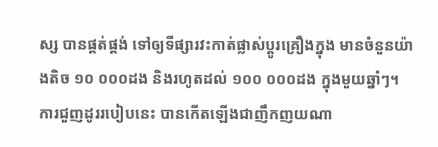ស្ស បានផ្គត់ផ្គង់ ទៅឲ្យទីផ្សារវះកាត់ផ្លាស់ប្ដូរគ្រឿងក្នុង មានចំនួនយ៉ាងតិច ១០ ០០០ដង និងរហូតដល់ ១០០ ០០០ដង ក្នុងមួយឆ្នាំៗ។ ការជួញដូររបៀបនេះ បានកើតឡើងជាញឹកញយណា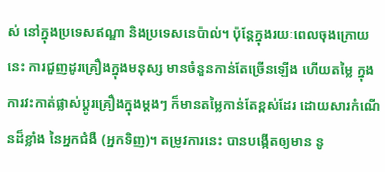ស់ នៅក្នុងប្រទេសឥណ្ឌា និងប្រទេសនេប៉ាល់។ ប៉ុន្តែក្នុងរយៈពេលចុងក្រោយនេះ ការជួញដូរគ្រឿងក្នុងមនុស្ស មានចំនួនកាន់តែច្រើនឡើង ហើយតម្លៃ ក្នុងការវះកាត់ផ្លាស់ប្ដូរគ្រឿងក្នុងម្ដងៗ ក៏មានតម្លៃកាន់តែខ្ពស់ដែរ ដោយសារកំណើនដ៏ខ្លាំង នៃអ្នកជំងឺ (អ្នកទិញ)។ តម្រូវការនេះ បានបង្កើតឲ្យមាន នូ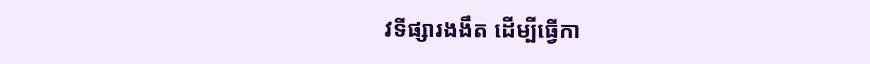វទីផ្សារងងឹត ដើម្បីធ្វើកា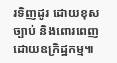រទិញដូរ ដោយខុសច្បាប់ និងពោរពេញដោយឧក្រិដ្ឋកម្ម៕